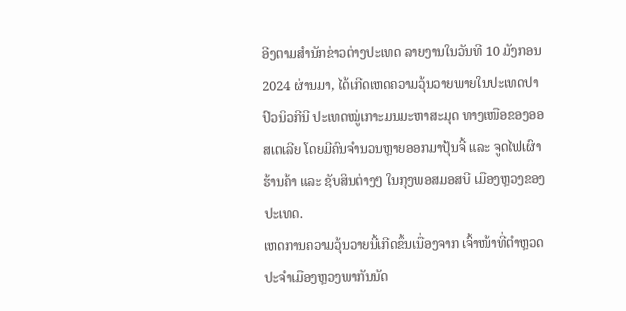ອີງຕາມສຳນັກຂ່າວຕ່າງປະເທດ ລາຍງານໃນວັນທີ 10 ມັງກອນ 2024 ຜ່ານມາ, ໄດ້ເກີດເຫດຄວາມວຸ້ນວາຍພາຍໃນປະເທດປາປົວນິວກີນີ ປະເທດໝູ່ເກາະມນມະຫາສະມຸດ ທາງເໜືອຂອງອອສເຕເລີຍ ໂດຍມີຄົນຈຳນວນຫຼາຍອອກມາປຸ້ນຈີ້ ແລະ ຈູດໄຟເຜົາຮ້ານຄ້າ ແລະ ຊັບສິນຕ່າງໆ ໃນກຸງພອສມອສບີ ເມືອງຫຼວງຂອງປະເທດ.
ເຫດການຄວາມວຸ້ນວາຍນີ້ເກີດຂຶ້ນເນື່ອງຈາກ ເຈົ້າໜ້າທີ່ຕຳຫຼວດປະຈຳເມືອງຫຼວງພາກັນນັດ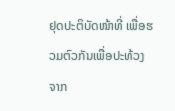ຢຸດປະຕິບັດໜ້າທີ່ ເພື່ອຮວມຕົວກັນເພື່ອປະທ້ວງ ຈາກ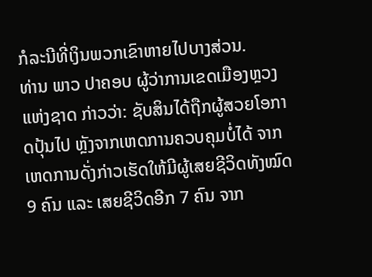ກໍລະນີທີ່ເງິນພວກເຂົາຫາຍໄປບາງສ່ວນ.
ທ່ານ ພາວ ປາຄອບ ຜູ້ວ່າການເຂດເມືອງຫຼວງແຫ່ງຊາດ ກ່າວວ່າ: ຊັບສິນໄດ້ຖືກຜູ້ສວຍໂອກາດປຸ້ນໄປ ຫຼັງຈາກເຫດການຄວບຄຸມບໍ່ໄດ້ ຈາກເຫດການດັ່ງກ່າວເຮັດໃຫ້ມີຜູ້ເສຍຊີວິດທັງໝົດ 9 ຄົນ ແລະ ເສຍຊີວິດອີກ 7 ຄົນ ຈາກ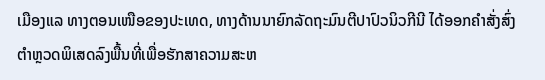ເມືອງແລ ທາງຕອນເໜືອຂອງປະເທດ, ທາງດ້ານນາຍົກລັດຖະມົນຕີປາປົວນິວກີນີ ໄດ້ອອກຄຳສັ່ງສົ່ງຕຳຫຼວດພິເສດລົງພື້ນທີ່ເພື່ອຮັກສາຄວາມສະຫ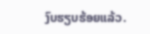ງົບຮຽບຮ້ອຍແລ້ວ.